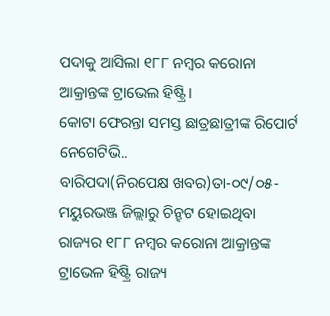ପଦାକୁ ଆସିଲା ୧୮୮ ନମ୍ବର କରୋନା ଆକ୍ରାନ୍ତଙ୍କ ଟ୍ରାଭେଲ ହିଷ୍ଟ୍ରି।
କୋଟା ଫେରନ୍ତା ସମସ୍ତ ଛାତ୍ରଛାତ୍ରୀଙ୍କ ରିପୋର୍ଟ ନେଗେଟିଭି..
ବାରିପଦା(ନିରପେକ୍ଷ ଖବର)ତା-୦୯/୦୫-ମୟୁରଭଞ୍ଜ ଜିଲ୍ଲାରୁ ଚିନ୍ହଟ ହୋଇଥିବା ରାଜ୍ୟର ୧୮୮ ନମ୍ବର କରୋନା ଆକ୍ରାନ୍ତଙ୍କ ଟ୍ରାଭେଳ ହିଷ୍ଟ୍ରି ରାଜ୍ୟ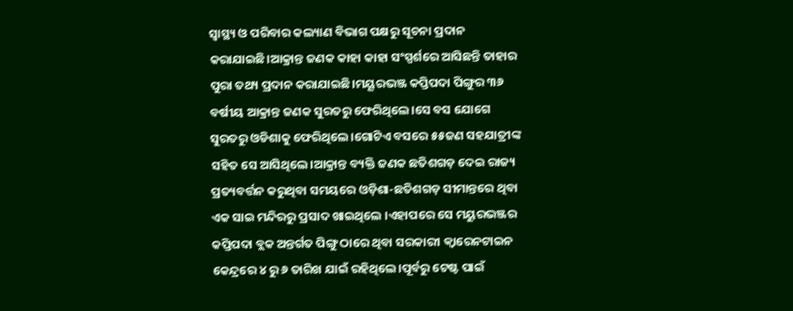ସ୍ୱାସ୍ଥ୍ୟ ଓ ପରିବାର କଲ୍ୟାଣ ବିଭାଗ ପକ୍ଷରୁ ସୂଚନା ପ୍ରଦାନ କରାଯାଇଛି।ଆକ୍ରାନ୍ତ ଜଣକ କାହା କାହା ସଂସ୍ପର୍ଶରେ ଆସିଛନ୍ତି ତାହାର ପୁରା ତଥ୍ୟ ପ୍ରଦାନ କରାଯାଇଛି।ମୟୂରଭଞ୍ଜ କପ୍ତିପଦା ପିଙ୍ଗୁର ୩୬ ବର୍ଷୀୟ ଆକ୍ରାନ୍ତ ଜଣକ ସୁରତରୁ ଫେରିଥିଲେ।ସେ ବସ ଯୋଗେ ସୁରତରୁ ଓଡିଶାକୁ ଫେରିଥିଲେ।ଗୋଟିଏ ବସରେ ୫୫ଜଣ ସହଯାତ୍ରୀଙ୍କ ସହିତ ସେ ଆସିଥିଲେ।ଆକ୍ରାନ୍ତ ବ୍ୟକ୍ତି ଜଣକ ଛତିଶଗଡ଼ ଦେଇ ରାଜ୍ୟ ପ୍ରତ୍ୟବର୍ତ୍ତନ କରୁଥିବା ସମୟରେ ଓଡ଼ିଶା-ଛତିଶଗଡ଼ ସୀମାନ୍ତରେ ଥିବା ଏକ ସାଇ ମନ୍ଦିରରୁ ପ୍ରସାଦ ଖାଇଥିଲେ ।ଏହାପରେ ସେ ମୟୁରଭଞ୍ଜର କପ୍ତିପଦା ବ୍ଲକ ଅନ୍ତର୍ଗତ ପିଙ୍ଗୁ ଠାରେ ଥିବା ସରକାରୀ କ୍ୱାରେନଟାଇନ କେନ୍ଦ୍ରରେ ୪ ରୁ ୬ ତାରିଖ ଯାଇଁ ରହିଥିଲେ।ପୂର୍ବରୁ ଟେଷ୍ଟ ପାଇଁ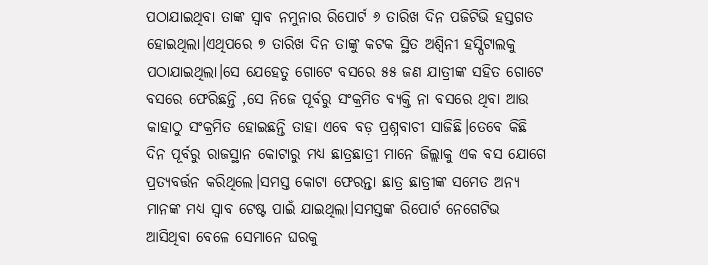ପଠାଯାଇଥିବା ତାଙ୍କ ସ୍ୱାବ ନମୁନାର ରିପୋର୍ଟ ୬ ତାରିଖ ଦିନ ପଜିଟିଭି ହସ୍ତଗତ ହୋଇଥିଲା।ଏଥିପରେ ୭ ତାରିଖ ଦିନ ତାଙ୍କୁ କଟକ ସ୍ଥିତ ଅଶ୍ୱିନୀ ହସ୍ପିଟାଲକୁ ପଠାଯାଇଥିଲା।ସେ ଯେହେତୁ ଗୋଟେ ବସରେ ୫୫ ଜଣ ଯାତ୍ରୀଙ୍କ ସହିତ ଗୋଟେ ବସରେ ଫେରିଛନ୍ତି ,ସେ ନିଜେ ପୂର୍ବରୁ ସଂକ୍ରମିତ ବ୍ୟକ୍ତି ନା ବସରେ ଥିବା ଆଉ କାହାଠୁ ସଂକ୍ରମିତ ହୋଇଛନ୍ତି ତାହା ଏବେ ବଡ଼ ପ୍ରଶ୍ନବାଚୀ ସାଜିଛି।ତେବେ କିଛି ଦିନ ପୂର୍ବରୁ ରାଜସ୍ଥାନ କୋଟାରୁ ମଧ୍ୟ ଛାତ୍ରଛାତ୍ରୀ ମାନେ ଜିଲ୍ଲାକୁ ଏକ ବସ ଯୋଗେ ପ୍ରତ୍ୟବର୍ତ୍ତନ କରିଥିଲେ।ସମସ୍ତ କୋଟା ଫେରନ୍ତା ଛାତ୍ର ଛାତ୍ରୀଙ୍କ ସମେତ ଅନ୍ୟ ମାନଙ୍କ ମଧ୍ୟ ସ୍ୱାବ ଟେଷ୍ଟ ପାଇଁ ଯାଇଥିଲା।ସମସ୍ତଙ୍କ ରିପୋର୍ଟ ନେଗେଟିଭ ଆସିଥିବା ବେଳେ ସେମାନେ ଘରକୁ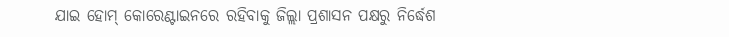ଯାଇ ହୋମ୍ କୋରେଣ୍ଟାଇନରେ ରହିବାକୁ ଜିଲ୍ଲା ପ୍ରଶାସନ ପକ୍ଷରୁ ନିର୍ଦ୍ଧେଶ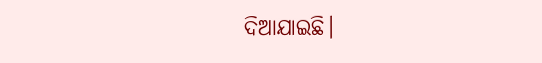ଦିଆଯାଇଛି।